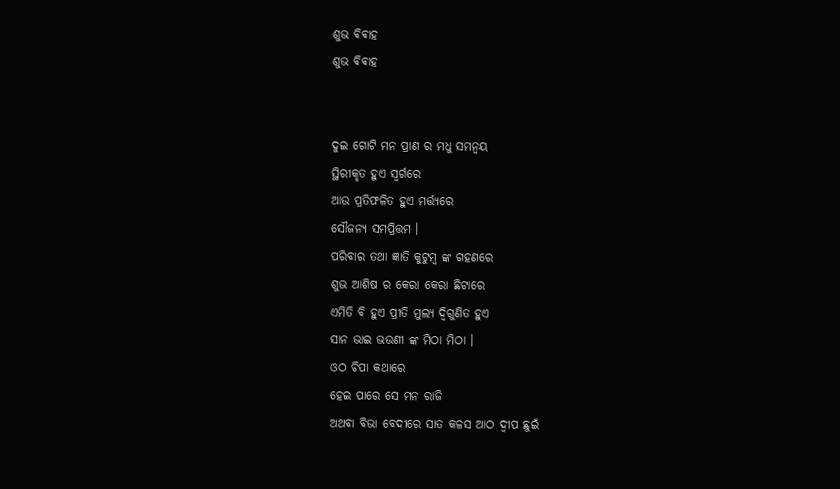ଶୁଭ ଵିଵାହ
ଶୁଭ ଵିଵାହ


ଦୁଇ ଗୋଟି ମନ ପ୍ରାଣ ର ମଧୁ ସମନ୍ୱୟ
ସ୍ଥିରୀକୃତ ହୁଏ ସ୍ଵର୍ଗରେ
ଆଉ ପ୍ରତିଫଳିତ ହୁଏ ମର୍ତ୍ତ୍ୟରେ
ସୌଜନ୍ୟ ସମପ୍ରିତ୍ତମ ।
ପରିବାର ତଥା ଜ୍ଞାତି କୁଟୁମ୍ବ ଙ୍କ ଗହଣରେ
ଶୁଭ ଆଶିଷ ର କେରା କେରା ଛିଟାରେ
ଏମିତି ବି ହୁଏ ପ୍ରୀତି ମୁଲ୍ୟ ଦ୍ବିଗୁଣିତ ହୁଏ
ସାନ ଭାଇ ଭଉଣୀ ଙ୍କ ମିଠା ମିଠା ।
ଓଠ ଚିପା କଥାରେ
ହେଇ ପାରେ ସେ ମନ ରାଜି
ଅଥବା ବିଭା ବେଦୀରେ ସାତ କଳସ ଆଠ ଦ୍ବୀପ ଛୁଇଁ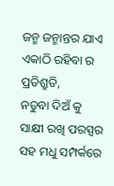ଜନ୍ମ ଜନ୍ମାନ୍ତର ଯାଏ ଏକାଠି ରହିବା ର ପ୍ରତିଶ୍ରୁତି,
ନତୁବା ଦିଅଁ କୁ ସାକ୍ଷୀ ରଖି ପରସ୍ପର ସହ ମଧୁ ସମ୍ପର୍କରେ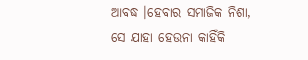ଆବଦ୍ଧ ।ହେବାର ସମାଜିକ ନିଶା,
ସେ ଯାହା ହେଉନା କାହିଁକି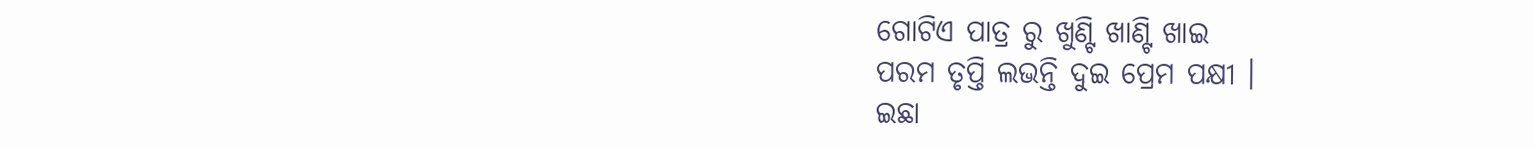ଗୋଟିଏ ପାତ୍ର ରୁ ଖୁଣ୍ଟି ଖାଣ୍ଟି ଖାଇ
ପରମ ତୃପ୍ତି ଲଭନ୍ତି ଦୁଇ ପ୍ରେମ ପକ୍ଷୀ ।
ଇଛା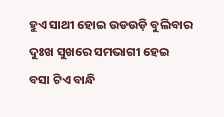ହୁଏ ସାଥୀ ହୋଇ ଉଡଉଡ଼ି ବୁଲିବାର
ଦୁଃଖ ସୁଖରେ ସମଭାଗୀ ହେଇ
ବସା ଟିଏ ବାନ୍ଧି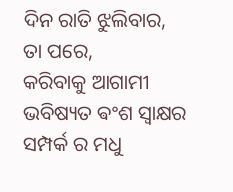ଦିନ ରାତି ଝୁଲିବାର,
ତା ପରେ,
କରିବାକୁ ଆଗାମୀ ଭବିଷ୍ୟତ ଵଂଶ ସ୍ଵାକ୍ଷର
ସମ୍ପର୍କ ର ମଧୁ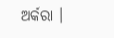ଅର୍କରା ।